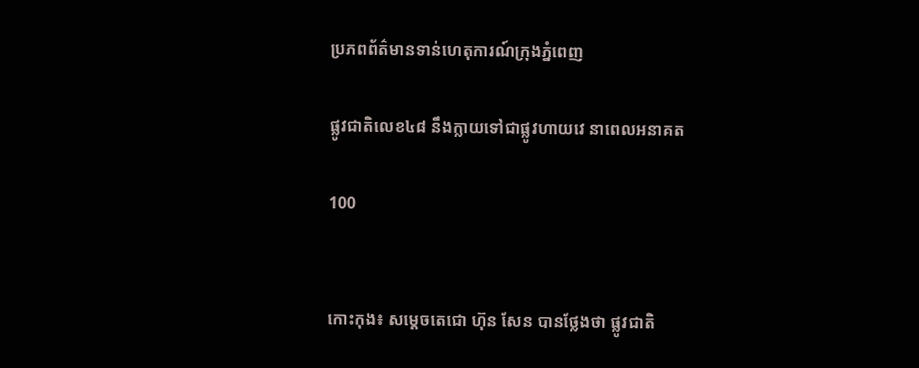ប្រភពព័ត៌មានទាន់ហេតុការណ៍ក្រុងភ្នំពេញ

ផ្លូវជាតិលេខ៤៨ នឹងក្លាយទៅជាផ្លូវហាយវេ នាពេលអនាគត

100


កោះកុង៖ សម្តេចតេជោ ហ៊ុន សែន បានថ្លែងថា ផ្លូវជាតិ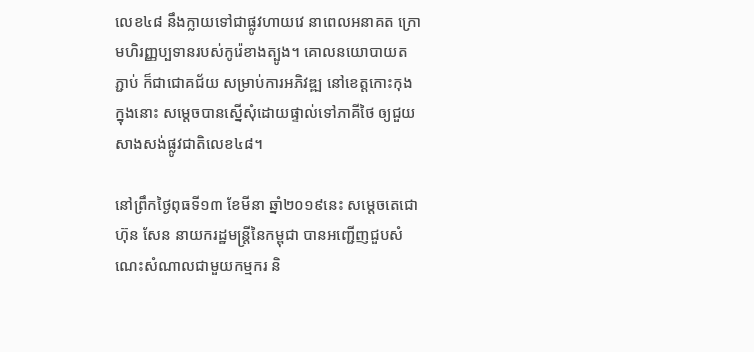លេខ៤៨ នឹងក្លាយទៅជាផ្លូវហាយវេ នាពេលអនាគត ក្រោមហិរញ្ញប្បទានរបស់កូរ៉េខាងត្បូង។ គោលនយោបាយតភ្ជាប់ ក៏ជាជោគជ័យ សម្រាប់ការអភិវឌ្ឍ នៅខេត្តកោះកុង ក្នុងនោះ សម្តេចបានស្នើសុំដោយផ្ទាល់ទៅភាគីថៃ ឲ្យជួយសាងសង់ផ្លូវជាតិលេខ៤៨។

នៅព្រឹកថ្ងៃពុធទី១៣ ខែមីនា ឆ្នាំ២០១៩នេះ សម្តេចតេជោ ហ៊ុន សែន នាយករដ្ឋមន្ត្រីនៃកម្ពុជា បានអញ្ជើញជួបសំណេះសំណាលជាមួយកម្មករ និ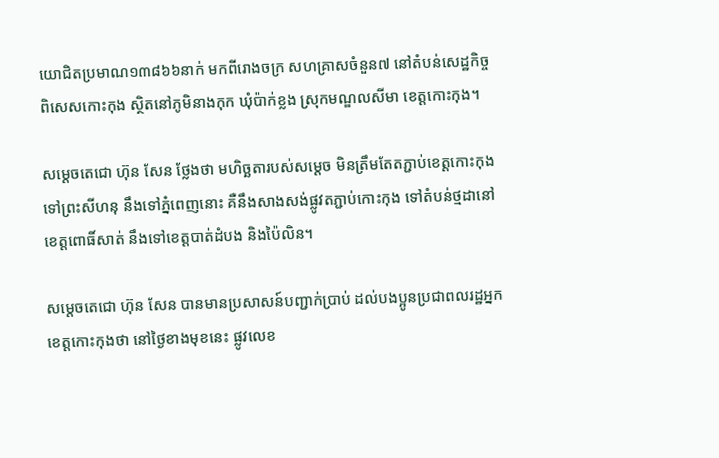យោជិតប្រមាណ១៣៨៦៦នាក់ មកពីរោងចក្រ សហគ្រាសចំនួន៧ នៅតំបន់សេដ្ឋកិច្ចពិសេសកោះកុង ស្ថិតនៅភូមិនាងកុក ឃុំប៉ាក់ខ្លង ស្រុកមណ្ឌលសីមា ខេត្តកោះកុង។

សម្តេចតេជោ ហ៊ុន សែន ថ្លែងថា មហិច្ឆតារបស់សម្តេច មិនត្រឹមតែតភ្ជាប់ខេត្តកោះកុង ទៅព្រះសីហនុ នឹងទៅភ្នំពេញនោះ គឺនឹងសាងសង់ផ្លូវតភ្ជាប់កោះកុង ទៅតំបន់ថ្មដានៅខេត្តពោធិ៍សាត់ នឹងទៅខេត្តបាត់ដំបង និងប៉ៃលិន។

សម្តេចតេជោ ហ៊ុន សែន បានមានប្រសាសន៍បញ្ជាក់ប្រាប់ ដល់បងប្អូនប្រជាពលរដ្ឋអ្នកខេត្តកោះកុងថា នៅថ្ងៃខាងមុខនេះ ផ្លូវលេខ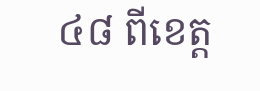៤៨ ពីខេត្ត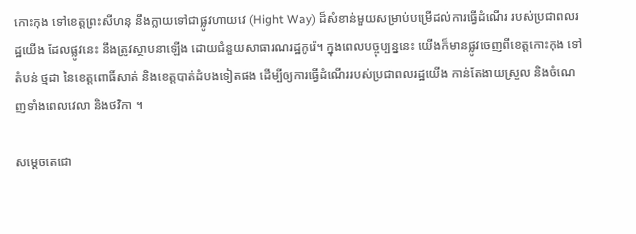កោះកុង ទៅខេត្តព្រះសីហនុ នឹងក្លាយទៅជាផ្លូវហាយវេ (Hight Way) ដ៏សំខាន់មួយសម្រាប់បម្រើដល់ការធ្វើដំណើរ របស់ប្រជាពលរដ្ឋយើង ដែលផ្លូវនេះ នឹងត្រូវស្ថាបនាឡើង ដោយជំនួយសាធារណរដ្ឋកូរ៉េ។ ក្នុងពេលបច្ចុប្បន្ននេះ យើងក៏មានផ្លូវចេញពីខេត្តកោះកុង ទៅតំបន់ ថ្មដា នៃខេត្តពោធិ៍សាត់ និងខេត្តបាត់ដំបងទៀតផង ដើម្បីឲ្យការធ្វើដំណើររបស់ប្រជាពលរដ្ឋយើង កាន់តែងាយស្រួល និងចំណេញទាំងពេលវេលា និងថវិកា ។

សម្តេចតេជោ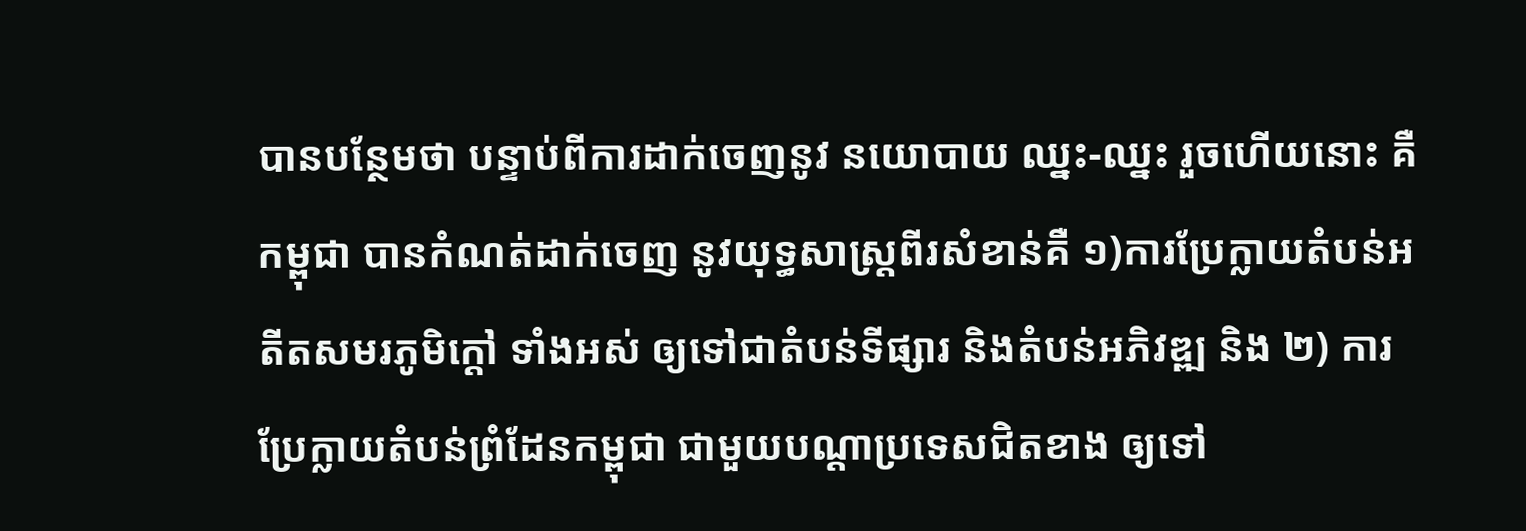បានបន្ថែមថា បន្ទាប់ពីការដាក់ចេញនូវ នយោបាយ ឈ្នះ-ឈ្នះ រួចហើយនោះ គឺកម្ពុជា បានកំណត់ដាក់ចេញ នូវយុទ្ធសាស្ត្រពីរសំខាន់គឺ ១)ការប្រែក្លាយតំបន់អតីតសមរភូមិក្តៅ ទាំងអស់ ឲ្យទៅជាតំបន់ទីផ្សារ និងតំបន់អភិវឌ្ឍ និង ២) ការប្រែក្លាយតំបន់ព្រំដែនកម្ពុជា ជាមួយបណ្តាប្រទេសជិតខាង ឲ្យទៅ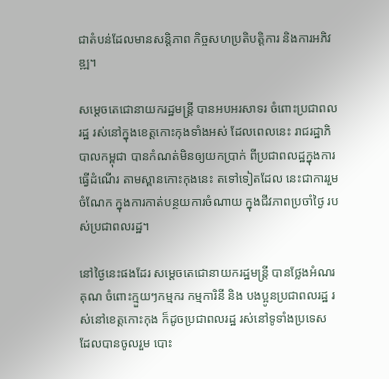ជាតំបន់ដែលមានសន្តិភាព កិច្ចសហប្រតិបត្តិការ និងការអភិវឌ្ឍ។

សម្តេចតេជោនាយករដ្ឋមន្ត្រី បានអបអរសាទរ ចំពោះប្រជាពលរដ្ឋ រស់នៅក្នុងខេត្តកោះកុងទាំងអស់ ដែលពេលនេះ រាជរដ្ឋាភិបាលកម្ពុជា បានកំណត់មិនឲ្យយកប្រាក់ ពីប្រជាពលដ្ឋក្នុងការធ្វើដំណើរ តាមស្ពានកោះកុងនេះ តទៅទៀតដែល នេះជាការរួមចំណែក ក្នុងការកាត់បន្ថយការចំណាយ ក្នុងជីវភាពប្រចាំថ្ងៃ របស់ប្រជាពលរដ្ឋ។

នៅថ្ងៃនេះផងដែរ សម្តេចតេជោនាយករដ្ឋមន្ត្រី បានថ្លែងអំណរគុណ ចំពោះក្មួយៗកម្មករ កម្មការិនី និង បងប្អូនប្រជាពលរដ្ឋ រស់នៅខេត្តកោះកុង ក៏ដូចប្រជាពលរដ្ឋ រស់នៅទូទាំងប្រទេស ដែលបានចូលរួម បោះ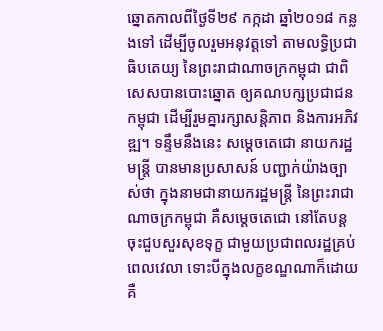ឆ្នោតកាលពីថ្ងៃទី២៩ កក្កដា ឆ្នាំ២០១៨ កន្លងទៅ ដើម្បីចូលរួមអនុវត្តទៅ តាមលទ្ធិប្រជាធិបតេយ្យ នៃព្រះរាជាណាចក្រកម្ពុជា ជាពិសេសបានបោះឆ្នោត ឲ្យគណបក្សប្រជាជនកម្ពុជា ដើម្បីរួមគ្នារក្សាសន្តិភាព និងការអភិវឌ្ឍ។ ទន្ទឹមនឹងនេះ សម្តេចតេជោ នាយករដ្ឋមន្ត្រី បានមានប្រសាសន៍ បញ្ជាក់យ៉ាងច្បាស់ថា ក្នុងនាមជានាយករដ្ឋមន្ត្រី នៃព្រះរាជាណាចក្រកម្ពុជា គឺសម្តេចតេជោ នៅតែបន្តចុះជួបសួរសុខទុក្ខ ជាមួយប្រជាពលរដ្ឋគ្រប់ពេលវេលា ទោះបីក្នុងលក្ខខណ្ឌណាក៏ដោយ គឺ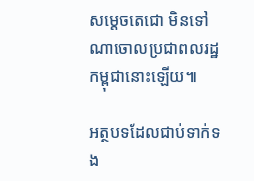សម្តេចតេជោ មិនទៅណាចោលប្រជាពលរដ្ឋកម្ពុជានោះឡើយ៕

អត្ថបទដែលជាប់ទាក់ទង